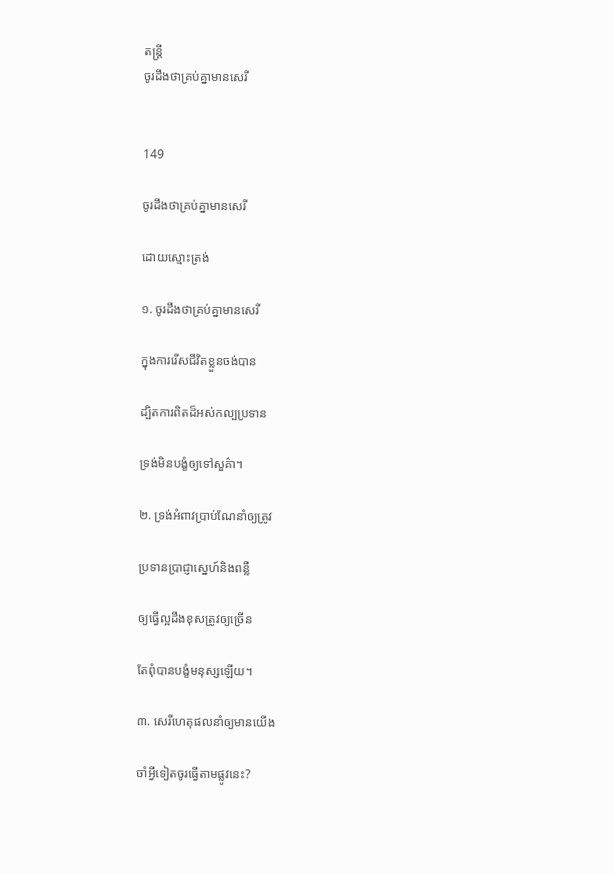តន្ត្រី
ចូរដឹងថាគ្រប់គ្នាមានសេរី


149

ចូរដឹងថាគ្រប់គ្នាមានសេរី

ដោយស្មោះត្រង់

១. ចូរដឹងថាគ្រប់គ្នាមានសេរី

ក្នុងការរើសជីវិតខ្លួនចង់បាន

ដ្បិតការពិតដ៏អស់កល្បប្រទាន

ទ្រង់មិនបង្ខំឲ្យទៅសួគ៌ា។

២. ទ្រង់អំពាវប្រាប់ណែនាំឲ្យត្រូវ

ប្រទានប្រាជ្ញាស្នេហ៍និងពន្លឺ

ឲ្យធ្វើល្អដឹងខុសត្រូវឲ្យច្រើន

តែពុំបានបង្ខំមនុស្សឡើយ។

៣. សេរីហេតុផលនាំឲ្យមានយើង

ចាំអ្វីទៀតចូរធ្វើតាមផ្លូវនេះ?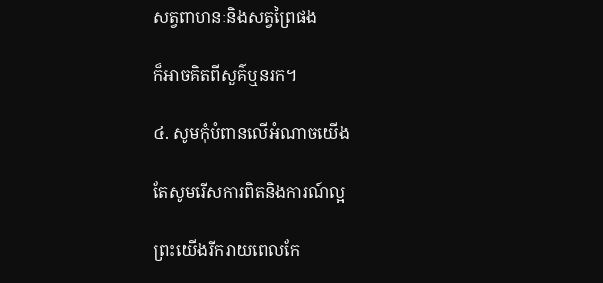សត្វពាហនៈនិងសត្វព្រៃផង

ក៏អាចគិតពីសួគ៌ឬនរក។

៤. សូមកុំបំពានលើអំណាចយើង

តែសូមរើសការពិតនិងការណ៍ល្អ

ព្រះយើងរីករាយពេលកែ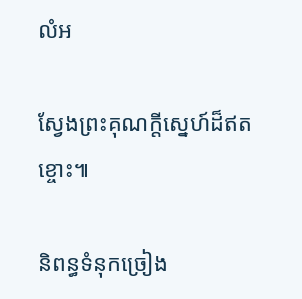លំអ

ស្វែងព្រះគុណក្តីស្នេហ៍ដ៏ឥតខ្ចោះ៕

និពន្ធទំនុកច្រៀង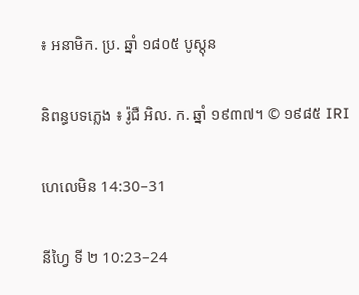៖ អនាមិក. ប្រ. ឆ្នាំ ១៨០៥ បូស្តុន

និពន្ធបទភ្លេង ៖ រ៉ូជឺ អិល. ក. ឆ្នាំ ១៩៣៧។ © ១៩៨៥ IRI

ហេលេមិន 14:30–31

នីហ្វៃ ទី ២ 10:23–24